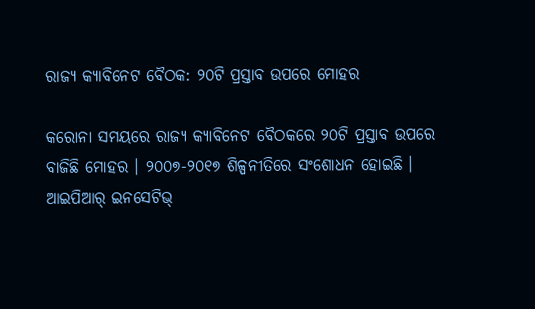ରାଜ୍ୟ କ୍ୟାବିନେଟ ବୈଠକ: ୨୦ଟି ପ୍ରସ୍ତାବ ଉପରେ ମୋହର

କରୋନା ସମୟରେ ରାଜ୍ୟ କ୍ୟାବିନେଟ ବୈଠକରେ ୨୦ଟି ପ୍ରସ୍ତାବ ଉପରେ ବାଜିଛି ମୋହର । ୨୦୦୭-୨୦୧୭ ଶିଳ୍ପନୀତିରେ ସଂଶୋଧନ ହୋଇଛି । ଆଇପିଆର୍ ଇନସେଟିଭ୍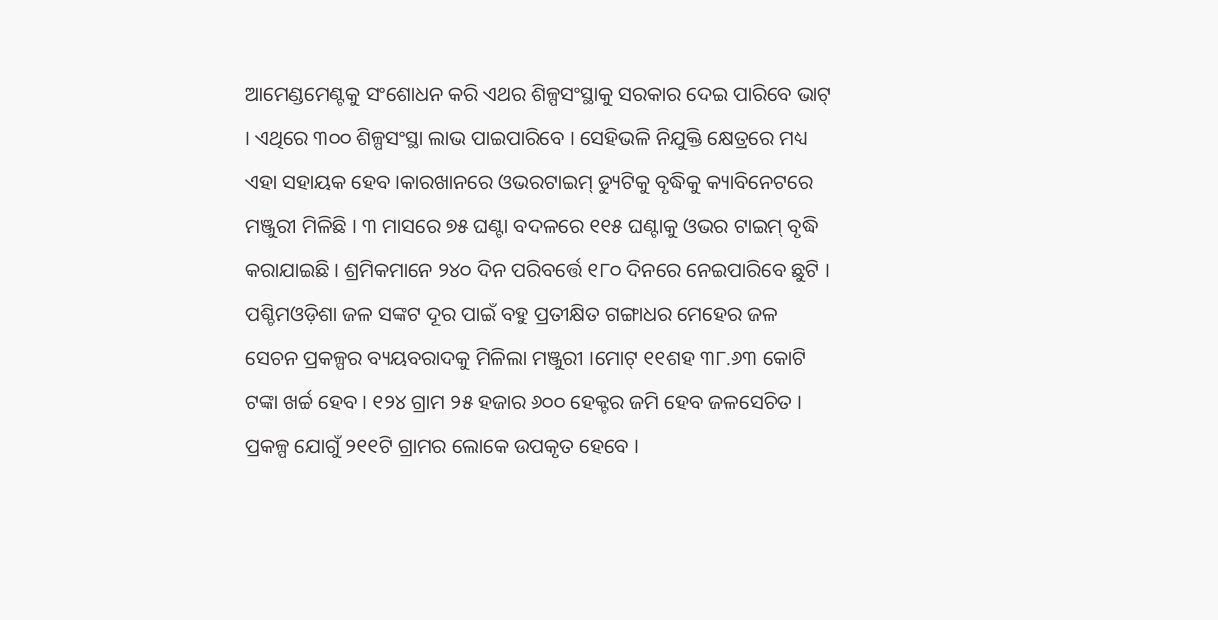ଆମେଣ୍ଡମେଣ୍ଟକୁ ସଂଶୋଧନ କରି ଏଥର ଶିଳ୍ପସଂସ୍ଥାକୁ ସରକାର ଦେଇ ପାରିବେ ଭାଟ୍ । ଏଥିରେ ୩୦୦ ଶିଳ୍ପସଂସ୍ଥା ଲାଭ ପାଇପାରିବେ । ସେହିଭଳି ନିଯୁକ୍ତି କ୍ଷେତ୍ରରେ ମଧ୍ୟ ଏହା ସହାୟକ ହେବ ।କାରଖାନରେ ଓଭରଟାଇମ୍ ଡ୍ୟୁଟିକୁ ବୃଦ୍ଧିକୁ କ୍ୟାବିନେଟରେ ମଞ୍ଜୁରୀ ମିଳିଛି । ୩ ମାସରେ ୭୫ ଘଣ୍ଟା ବଦଳରେ ୧୧୫ ଘଣ୍ଟାକୁ ଓଭର ଟାଇମ୍ ବୃଦ୍ଧି କରାଯାଇଛି । ଶ୍ରମିକମାନେ ୨୪୦ ଦିନ ପରିବର୍ତ୍ତେ ୧୮୦ ଦିନରେ ନେଇପାରିବେ ଛୁଟି । ପଶ୍ଚିମଓଡ଼ିଶା ଜଳ ସଙ୍କଟ ଦୂର ପାଇଁ ବହୁ ପ୍ରତୀକ୍ଷିତ ଗଙ୍ଗାଧର ମେହେର ଜଳ ସେଚନ ପ୍ରକଳ୍ପର ବ୍ୟୟବରାଦକୁ ମିଳିଲା ମଞ୍ଜୁରୀ ।ମୋଟ୍ ୧୧ଶହ ୩୮.୬୩ କୋଟି ଟଙ୍କା ଖର୍ଚ୍ଚ ହେବ । ୧୨୪ ଗ୍ରାମ ୨୫ ହଜାର ୬୦୦ ହେକ୍ଟର ଜମି ହେବ ଜଳସେଚିତ । ପ୍ରକଳ୍ପ ଯୋଗୁଁ ୨୧୧ଟି ଗ୍ରାମର ଲୋକେ ଉପକୃତ ହେବେ ।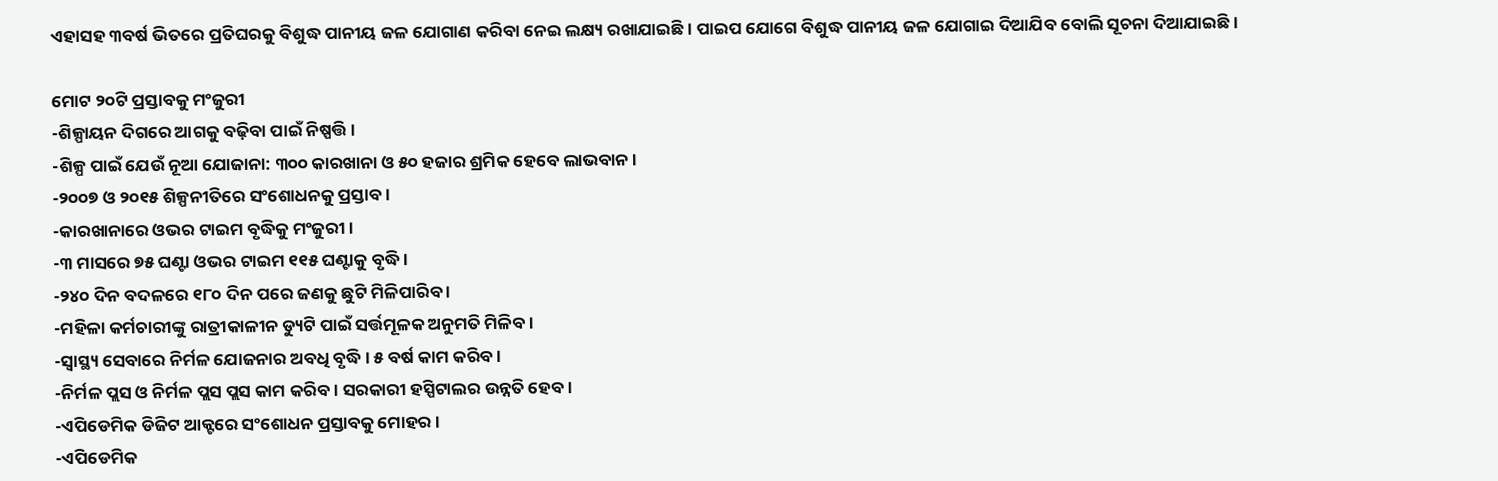ଏହାସହ ୩ବର୍ଷ ଭିତରେ ପ୍ରତିଘରକୁ ବିଶୁଦ୍ଧ ପାନୀୟ ଜଳ ଯୋଗାଣ କରିବା ନେଇ ଲକ୍ଷ୍ୟ ରଖାଯାଇଛି । ପାଇପ ଯୋଗେ ବିଶୁଦ୍ଧ ପାନୀୟ ଜଳ ଯୋଗାଇ ଦିଆଯିବ ବୋଲି ସୂଚନା ଦିଆଯାଇଛି ।

ମୋଟ ୨୦ଟି ପ୍ରସ୍ତାବକୁ ମଂଜୁରୀ
-ଶିଳ୍ପାୟନ ଦିଗରେ ଆଗକୁ ବଢ଼ିବା ପାଇଁ ନିଷ୍ପତ୍ତି ।
-ଶିଳ୍ପ ପାଇଁ ଯେଉଁ ନୂଆ ଯୋଜାନା: ୩୦୦ କାରଖାନା ଓ ୫୦ ହଜାର ଶ୍ରମିକ ହେବେ ଲାଭବାନ ।
-୨୦୦୭ ଓ ୨୦୧୫ ଶିଳ୍ପନୀତିରେ ସଂଶୋଧନକୁ ପ୍ରସ୍ତାବ ।
-କାରଖାନାରେ ଓଭର ଟାଇମ ବୃଦ୍ଧିକୁ ମଂଜୁରୀ ।
-୩ ମାସରେ ୭୫ ଘଣ୍ଟା ଓଭର ଟାଇମ ୧୧୫ ଘଣ୍ଟାକୁ ବୃଦ୍ଧି ।
-୨୪୦ ଦିନ ବଦଳରେ ୧୮୦ ଦିନ ପରେ ଜଣକୁ ଛୁଟି ମିଳିପାରିବ ।
-ମହିଳା କର୍ମଚାରୀଙ୍କୁ ରାତ୍ରୀକାଳୀନ ଡ୍ୟୁଟି ପାଇଁ ସର୍ତ୍ତମୂଳକ ଅନୁମତି ମିଳିବ ।
-ସ୍ୱାସ୍ଥ୍ୟ ସେବାରେ ନିର୍ମଳ ଯୋଜନାର ଅବଧି ବୃଦ୍ଧି । ୫ ବର୍ଷ କାମ କରିବ ।
-ନିର୍ମଳ ପ୍ଲସ ଓ ନିର୍ମଳ ପ୍ଲସ ପ୍ଲସ କାମ କରିବ । ସରକାରୀ ହସ୍ପିଟାଲର ଉନ୍ନତି ହେବ ।
-ଏପିଡେମିକ ଡିଜିଟ ଆକ୍ଟରେ ସଂଶୋଧନ ପ୍ରସ୍ତାବକୁ ମୋହର ।
-ଏପିଡେମିକ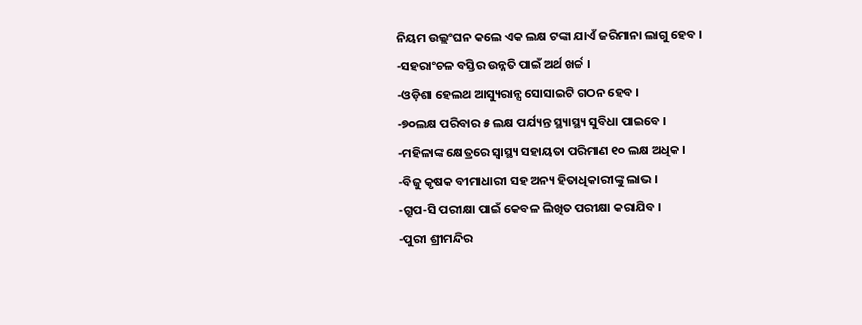ନିୟମ ଉଲ୍ଲଂଘନ କଲେ ଏକ ଲକ୍ଷ ଟଙ୍କା ଯାଏଁ ଜରିମାନା ଲାଗୁ ହେବ ।
-ସହରାଂଚଳ ବସ୍ତିର ଉନ୍ନତି ପାଇଁ ଅର୍ଥ ଖର୍ଚ୍ଚ ।
-ଓଡ଼ିଶା ହେଲଥ ଆସ୍ୟୁରାନ୍ସ ସୋସାଇଟି ଗଠନ ହେବ ।
-୭୦ଲକ୍ଷ ପରିବାର ୫ ଲକ୍ଷ ପର୍ଯ୍ୟନ୍ତ ସ୍ଥ୍ୟାସ୍ଥ୍ୟ ସୁବିଧା ପାଇବେ ।
-ମହିଳାଙ୍କ କ୍ଷେତ୍ରରେ ସ୍ୱାସ୍ଥ୍ୟ ସହାୟତା ପରିମାଣ ୧୦ ଲକ୍ଷ ଅଧିକ ।
-ବିଜୁ କୃଷକ ବୀମାଧାରୀ ସହ ଅନ୍ୟ ହିତାଧିକାରୀଙ୍କୁ ଲାଭ ।
-ଗ୍ରୁପ-ସି ପରୀକ୍ଷା ପାଇଁ କେବଳ ଲିଖିତ ପରୀକ୍ଷା କରାଯିବ ।
-ପୁରୀ ଶ୍ରୀମନ୍ଦିର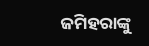ଜମିହରାଙ୍କୁ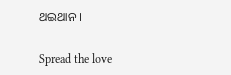ଥଇଥାନ ।

Spread the love